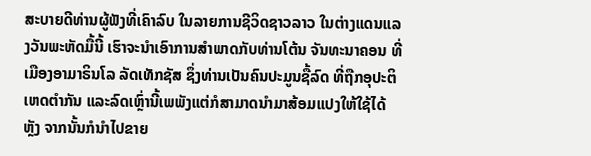ສະບາຍດີທ່ານຜູ້ຟັງທີ່ເຄົາລົບ ໃນລາຍການຊີວິດຊາວລາວ ໃນຕ່າງແດນແລງວັນພະຫັດມື້ນີ້ ເຮົາຈະນຳເອົາການສຳພາດກັບທ່ານໂຕ້ນ ຈັນທະນາຄອນ ທີ່ເມືອງອາມາຣິນໂລ ລັດເທັກຊັສ ຊຶ່ງທ່ານເປັນຄົນປະມູນຊື້ລົດ ທີ່ຖືກອຸປະຕິ ເຫດຕຳກັນ ແລະລົດເຫຼົ່ານີ້ເພພັງແຕ່ກໍສາມາດນຳມາສ້ອມແປງໃຫ້ໃຊ້ໄດ້ ຫຼັງ ຈາກນັ້ນກໍນຳໄປຂາຍ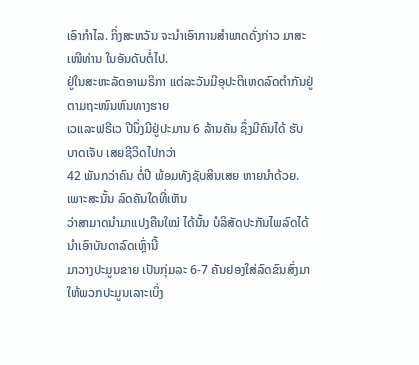ເອົາກຳໄລ. ກິ່ງສະຫວັນ ຈະນຳເອົາການສຳພາດດັ່ງກ່າວ ມາສະເໜີທ່ານ ໃນອັນດັບຕໍ່ໄປ.
ຢູ່ໃນສະຫະລັດອາເມຣິກາ ແຕ່ລະວັນມີອຸປະຕິເຫດລົດຕຳກັນຢູ່ຕາມຖະໜົນຫົນທາງຮາຍ
ເວແລະຟຣີເວ ປີນຶ່ງມີຢູ່ປະມານ 6 ລ້ານຄັນ ຊຶ່ງມີຄົນໄດ້ ຮັບບາດເຈັບ ເສຍຊີວິດໄປກວ່າ
42 ພັນກວ່າຄົນ ຕໍ່ປີ ພ້ອມທັງຊັບສິນເສຍ ຫາຍນຳດ້ວຍ. ເພາະສະນັ້ນ ລົດຄັນໃດທີ່ເຫັນ
ວ່າສາມາດນຳມາແປງຄືນໃໝ່ ໄດ້ນັ້ນ ບໍລິສັດປະກັນໄພລົດໄດ້ນຳເອົາບັນດາລົດເຫຼົ່ານີ້
ມາວາງປະມູນຂາຍ ເປັນກຸ່ມລະ 6-7 ຄັນຢອງໃສ່ລົດຂົນສົ່ງມາໃຫ້ພວກປະມູນເລາະເບິ່ງ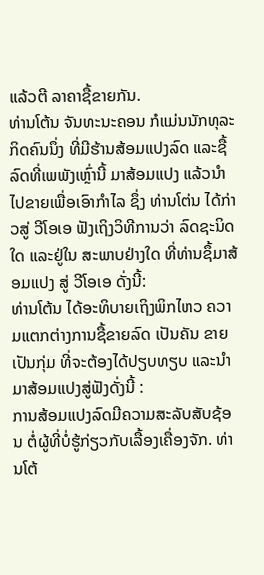ແລ້ວຕີ ລາຄາຊື້ຂາຍກັນ.
ທ່ານໂຕ້ນ ຈັນທະນະຄອນ ກໍແມ່ນນັກທຸລະກິດຄົນນຶ່ງ ທີ່ມີຮ້ານສ້ອມແປງລົດ ແລະຊື້ລົດທີ່ເພພັງເຫຼົ່ານີ້ ມາສ້ອມແປງ ແລ້ວນຳໄປຂາຍເພື່ອເອົາກຳໄລ ຊຶ່ງ ທ່ານໂຕ່ນ ໄດ້ກ່າວສູ່ ວີໂອເອ ຟັງເຖິງວິທີການວ່າ ລົດຊະນິດໃດ ແລະຢູ່ໃນ ສະພາບຢ່າງໃດ ທີ່ທ່ານຊຶ້ມາສ້ອມແປງ ສູ່ ວີໂອເອ ດັ່ງນີ້:
ທ່ານໂຕ້ນ ໄດ້ອະທິບາຍເຖິງພິກໄຫວ ຄວາມແຕກຕ່າງການຊື້ຂາຍລົດ ເປັນຄັນ ຂາຍເປັນກຸ່ມ ທີ່ຈະຕ້ອງໄດ້ປຽບທຽບ ແລະນໍາມາສ້ອມແປງສູ່ຟັງດັ່ງນີ້ :
ການສ້ອມແປງລົດມີຄວາມສະລັບສັບຊ້ອນ ຕໍ່ຜູ້ທີ່ບໍ່ຮູ້ກ່ຽວກັບເລື້ອງເຄື່ອງຈັກ. ທ່ານໂຕ້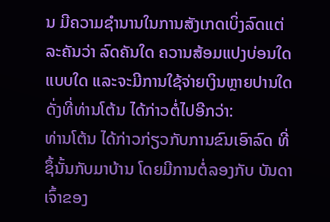ນ ມີຄວາມຊຳນານໃນການສັງເກດເບິ່ງລົດແຕ່ລະຄັນວ່າ ລົດຄັນໃດ ຄວານສ້ອມແປງບ່ອນໃດ ແບບໃດ ແລະຈະມີການໃຊ້ຈ່າຍເງິນຫຼາຍປານໃດດັ່ງທີ່ທ່ານໂຕ້ນ ໄດ້ກ່າວຕໍ່ໄປອີກວ່າ:
ທ່ານໂຕ້ນ ໄດ້ກ່າວກ່ຽວກັບການຂົນເອົາລົດ ທີ່ຊຶ້ນັ້ນກັບມາບ້ານ ໂດຍມີການຕໍ່ລອງກັບ ບັນດາເຈົ້າຂອງ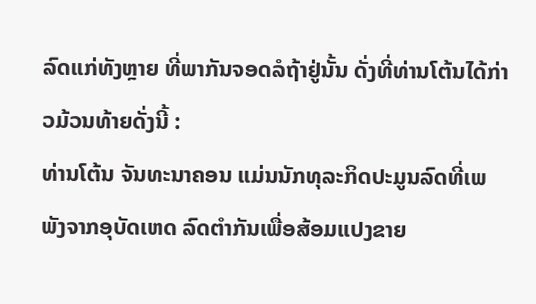ລົດແກ່ທັງຫຼາຍ ທີ່ພາກັນຈອດລໍຖ້າຢູ່ນັ້ນ ດັ່ງທີ່ທ່ານໂຕ້ນໄດ້ກ່າວມ້ວນທ້າຍດັ່ງນີ້ :
ທ່ານໂຕ້ນ ຈັນທະນາຄອນ ແມ່ນນັກທຸລະກິດປະມູນລົດທີ່ເພພັງຈາກອຸບັດເຫດ ລົດຕຳກັນເພື່ອສ້ອມແປງຂາຍ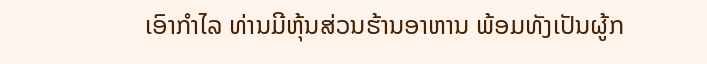ເອົາກຳໄລ ທ່ານມີຫຸ້ນສ່ວນຮ້ານອາຫານ ພ້ອມທັງເປັນຜູ້ກ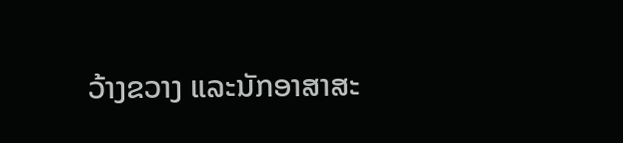ວ້າງຂວາງ ແລະນັກອາສາສະ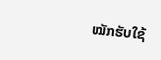ໝັກຮັບໃຊ້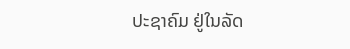ປະຊາຄົມ ຢູ່ໃນລັດ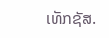ເທັກຊັສ.